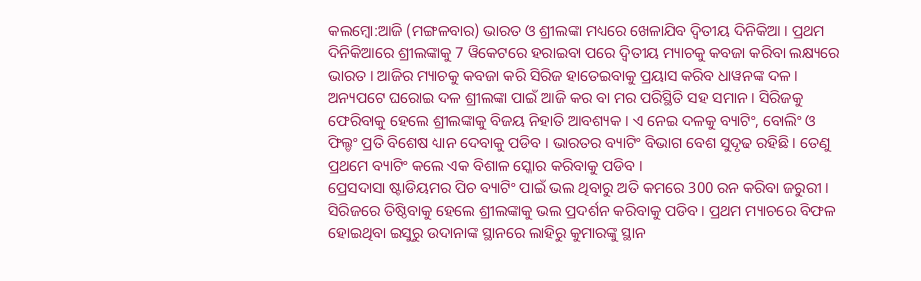କଲମ୍ବୋ:ଆଜି (ମଙ୍ଗଳବାର) ଭାରତ ଓ ଶ୍ରୀଲଙ୍କା ମଧ୍ୟରେ ଖେଳାଯିବ ଦ୍ବିତୀୟ ଦିନିକିଆ । ପ୍ରଥମ ଦିନିକିଆରେ ଶ୍ରୀଲଙ୍କାକୁ 7 ୱିକେଟରେ ହରାଇବା ପରେ ଦ୍ବିତୀୟ ମ୍ୟାଚକୁ କବଜା କରିବା ଲକ୍ଷ୍ୟରେ ଭାରତ । ଆଜିର ମ୍ୟାଚକୁ କବଜା କରି ସିରିଜ ହାତେଇବାକୁ ପ୍ରୟାସ କରିବ ଧାୱନଙ୍କ ଦଳ ।
ଅନ୍ୟପଟେ ଘରୋଇ ଦଳ ଶ୍ରୀଲଙ୍କା ପାଇଁ ଆଜି କର ବା ମର ପରିସ୍ଥିତି ସହ ସମାନ । ସିରିଜକୁ ଫେରିବାକୁ ହେଲେ ଶ୍ରୀଲଙ୍କାକୁ ବିଜୟ ନିହାତି ଆବଶ୍ୟକ । ଏ ନେଇ ଦଳକୁ ବ୍ୟାଟିଂ, ବୋଲିଂ ଓ ଫିଲ୍ଡଂ ପ୍ରତି ବିଶେଷ ଧ୍ୟାନ ଦେବାକୁ ପଡିବ । ଭାରତର ବ୍ୟାଟିଂ ବିଭାଗ ବେଶ ସୁଦୃଢ ରହିଛି । ତେଣୁ ପ୍ରଥମେ ବ୍ୟାଟିଂ କଲେ ଏକ ବିଶାଳ ସ୍କୋର କରିବାକୁ ପଡିବ ।
ପ୍ରେସଦାସା ଷ୍ଟାଡିୟମର ପିଚ ବ୍ୟାଟିଂ ପାଇଁ ଭଲ ଥିବାରୁ ଅତି କମରେ 300 ରନ କରିବା ଜରୁରୀ । ସିରିଜରେ ତିଷ୍ଠିବାକୁ ହେଲେ ଶ୍ରୀଲଙ୍କାକୁ ଭଲ ପ୍ରଦର୍ଶନ କରିବାକୁ ପଡିବ । ପ୍ରଥମ ମ୍ୟାଚରେ ବିଫଳ ହୋଇଥିବା ଇସୁରୁ ଉଦାନାଙ୍କ ସ୍ଥାନରେ ଲାହିରୁ କୁମାରଙ୍କୁ ସ୍ଥାନ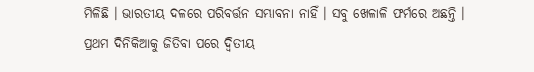ମିଳିଛି । ଭାରତୀୟ ଦଳରେ ପରିବର୍ତ୍ତନ ସମ୍ଭାବନା ନାହିଁ । ସବୁ ଖେଳାଳି ଫର୍ମରେ ଅଛନ୍ତି । ପ୍ରଥମ ଦିନିକିଆକୁ ଜିତିବା ପରେ ଦ୍ବିତୀୟ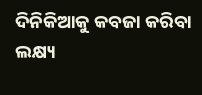ଦିନିକିଆକୁ କବଜା କରିବା ଲକ୍ଷ୍ୟ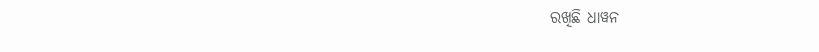ରଖିଛି ଧାୱନ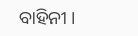ବାହିନୀ ।